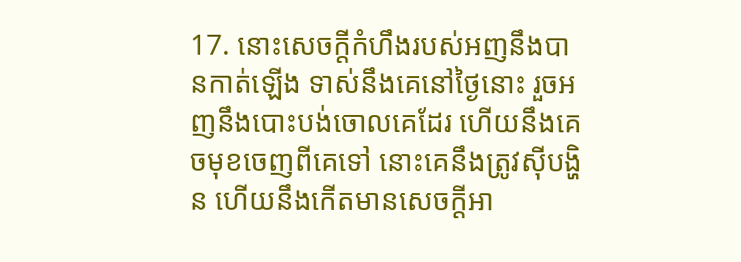17. នោះសេចក្ដីកំហឹងរបស់អញនឹងបានកាត់ឡើង ទាស់នឹងគេនៅថ្ងៃនោះ រួចអញនឹងបោះបង់ចោលគេដែរ ហើយនឹងគេចមុខចេញពីគេទៅ នោះគេនឹងត្រូវស៊ីបង្ហិន ហើយនឹងកើតមានសេចក្ដីអា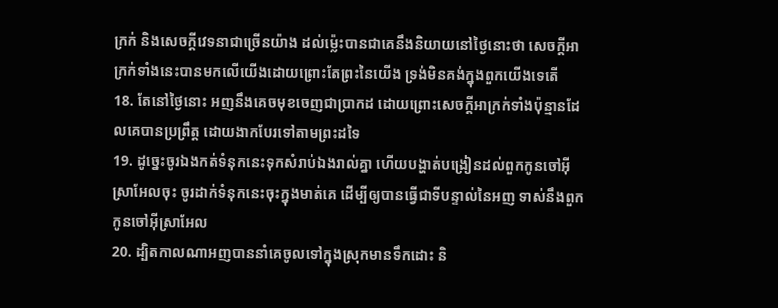ក្រក់ និងសេចក្ដីវេទនាជាច្រើនយ៉ាង ដល់ម៉្លេះបានជាគេនឹងនិយាយនៅថ្ងៃនោះថា សេចក្ដីអាក្រក់ទាំងនេះបានមកលើយើងដោយព្រោះតែព្រះនៃយើង ទ្រង់មិនគង់ក្នុងពួកយើងទេតើ
18. តែនៅថ្ងៃនោះ អញនឹងគេចមុខចេញជាប្រាកដ ដោយព្រោះសេចក្ដីអាក្រក់ទាំងប៉ុន្មានដែលគេបានប្រព្រឹត្ត ដោយងាកបែរទៅតាមព្រះដទៃ
19. ដូច្នេះចូរឯងកត់ទំនុកនេះទុកសំរាប់ឯងរាល់គ្នា ហើយបង្ហាត់បង្រៀនដល់ពួកកូនចៅអ៊ីស្រាអែលចុះ ចូរដាក់ទំនុកនេះចុះក្នុងមាត់គេ ដើម្បីឲ្យបានធ្វើជាទីបន្ទាល់នៃអញ ទាស់នឹងពួកកូនចៅអ៊ីស្រាអែល
20. ដ្បិតកាលណាអញបាននាំគេចូលទៅក្នុងស្រុកមានទឹកដោះ និ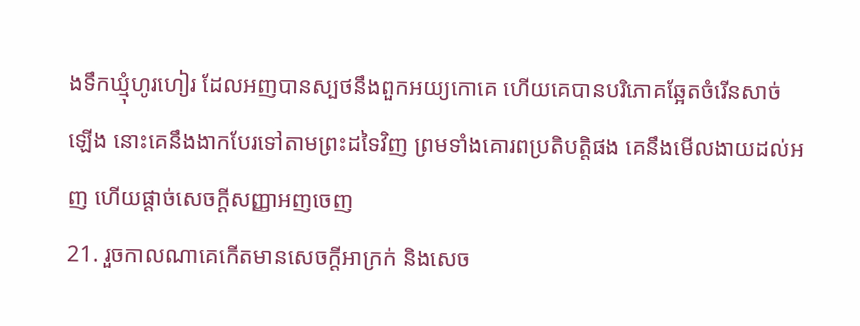ងទឹកឃ្មុំហូរហៀរ ដែលអញបានស្បថនឹងពួកអយ្យកោគេ ហើយគេបានបរិភោគឆ្អែតចំរើនសាច់ឡើង នោះគេនឹងងាកបែរទៅតាមព្រះដទៃវិញ ព្រមទាំងគោរពប្រតិបត្តិផង គេនឹងមើលងាយដល់អញ ហើយផ្តាច់សេចក្ដីសញ្ញាអញចេញ
21. រួចកាលណាគេកើតមានសេចក្ដីអាក្រក់ និងសេច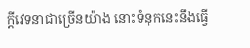ក្ដីវេទនាជាច្រើនយ៉ាង នោះទំនុកនេះនឹងធ្វើ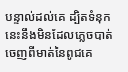បន្ទាល់ដល់គេ ដ្បិតទំនុកនេះនឹងមិនដែលភ្លេចបាត់ ចេញពីមាត់នៃពូជគេ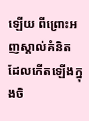ឡើយ ពីព្រោះអញស្គាល់គំនិត ដែលកើតឡើងក្នុងចិ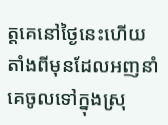ត្តគេនៅថ្ងៃនេះហើយ តាំងពីមុនដែលអញនាំគេចូលទៅក្នុងស្រុ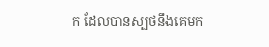ក ដែលបានស្បថនឹងគេមក